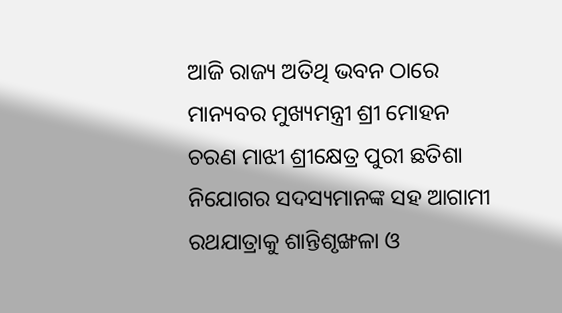ଆଜି ରାଜ୍ୟ ଅତିଥି ଭବନ ଠାରେ ମାନ୍ୟବର ମୁଖ୍ୟମନ୍ତ୍ରୀ ଶ୍ରୀ ମୋହନ ଚରଣ ମାଝୀ ଶ୍ରୀକ୍ଷେତ୍ର ପୁରୀ ଛତିଶା ନିଯୋଗର ସଦସ୍ୟମାନଙ୍କ ସହ ଆଗାମୀ ରଥଯାତ୍ରାକୁ ଶାନ୍ତିଶୃଙ୍ଖଳା ଓ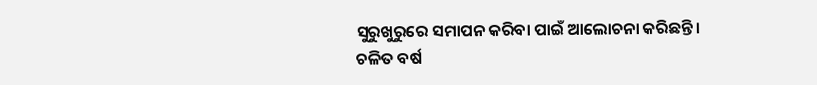ସୁରୁଖୁରୁରେ ସମାପନ କରିବା ପାଇଁ ଆଲୋଚନା କରିଛନ୍ତି।
ଚଳିତ ବର୍ଷ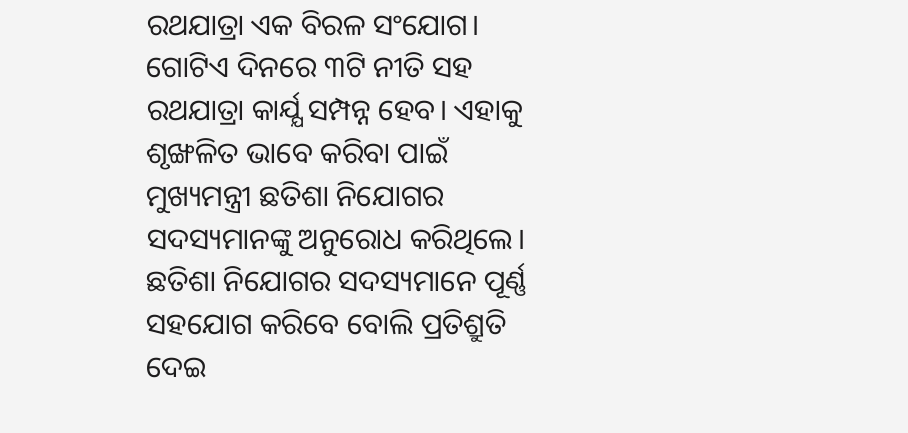ରଥଯାତ୍ରା ଏକ ବିରଳ ସଂଯୋଗ। ଗୋଟିଏ ଦିନରେ ୩ଟି ନୀତି ସହ ରଥଯାତ୍ରା କାର୍ଯ୍ଯ ସମ୍ପନ୍ନ ହେବ। ଏହାକୁ ଶୃଙ୍ଖଳିତ ଭାବେ କରିବା ପାଇଁ ମୁଖ୍ୟମନ୍ତ୍ରୀ ଛତିଶା ନିଯୋଗର ସଦସ୍ୟମାନଙ୍କୁ ଅନୁରୋଧ କରିଥିଲେ।
ଛତିଶା ନିଯୋଗର ସଦସ୍ୟମାନେ ପୂର୍ଣ୍ଣ ସହଯୋଗ କରିବେ ବୋଲି ପ୍ରତିଶ୍ରୁତି ଦେଇ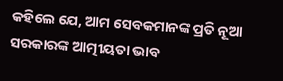କହିଲେ ଯେ, ଆମ ସେବକମାନଙ୍କ ପ୍ରତି ନୂଆ ସରକାରଙ୍କ ଆତ୍ମୀୟତା ଭାବ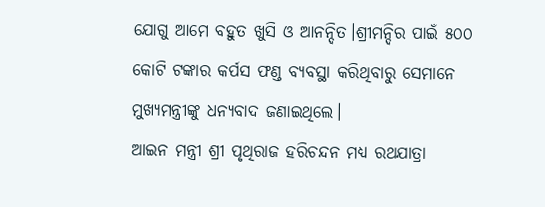ଯୋଗୁ ଆମେ ବହୁତ ଖୁସି ଓ ଆନନ୍ଦିତ।ଶ୍ରୀମନ୍ଦିର ପାଇଁ ୫୦୦ କୋଟି ଟଙ୍କାର କର୍ପସ ଫଣ୍ଡ ବ୍ୟବସ୍ଥା କରିଥିବାରୁ ସେମାନେ ମୁଖ୍ୟମନ୍ତ୍ରୀଙ୍କୁ ଧନ୍ୟବାଦ ଜଣାଇଥିଲେ।
ଆଇନ ମନ୍ତ୍ରୀ ଶ୍ରୀ ପୃଥିରାଜ ହରିଚନ୍ଦନ ମଧ୍ଯ ରଥଯାତ୍ରା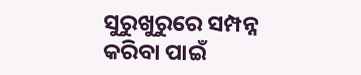ସୁରୁଖୁରୁରେ ସମ୍ପନ୍ନ କରିବା ପାଇଁ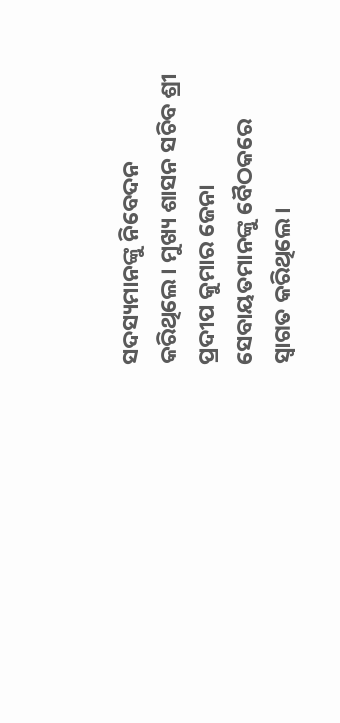ସଦସ୍ୟମାନଙ୍କୁ ନିବେଦନ କରିଥିଲେ। ମୁଖ୍ୟ ଶାସନ ସଚିବ ଶ୍ରୀ ପ୍ରଦୀପ କୁମାର ଜେନା ସେବାୟତମାନଙ୍କୁ ବୈଠକରେ ସ୍ବାଗତ କରିଥିଲେ।